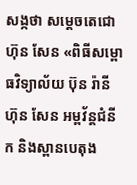សង្កថា សម្តេចតេជោ ហ៊ុន សែន «ពិធីសម្ពោធវិទ្យាល័យ ប៊ុន រ៉ានី ហ៊ុន សែន អម្ពវ័ន្តជំនីក និងស្ពានបេតុង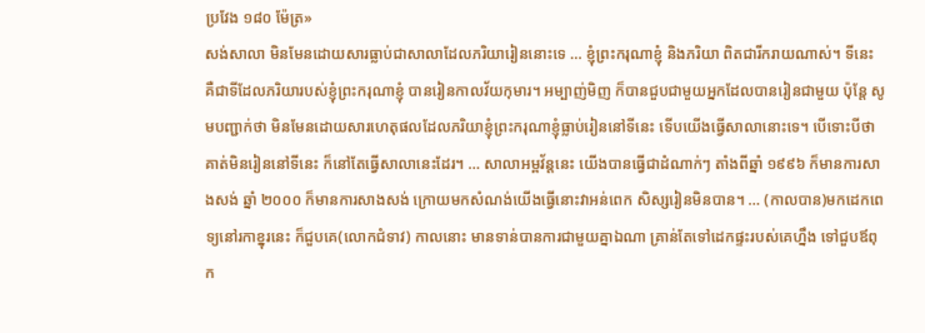ប្រវែង ១៨០ ម៉ែត្រ»
សង់សាលា មិនមែនដោយសារធ្លាប់ជាសាលាដែលភរិយារៀននោះទេ … ខ្ញុំព្រះករុណាខ្ញុំ និងភរិយា ពិតជារីករាយណាស់។ ទីនេះ គឺជាទីដែលភរិយារបស់ខ្ញុំព្រះករុណាខ្ញុំ បានរៀនកាលវ័យកុមារ។ អម្បាញ់មិញ ក៏បានជួបជាមួយអ្នកដែលបានរៀនជាមួយ ប៉ុន្តែ សូមបញ្ជាក់ថា មិនមែនដោយសារហេតុផលដែលភរិយាខ្ញុំព្រះករុណាខ្ញុំធ្លាប់រៀននៅទីនេះ ទើបយើងធ្វើសាលានោះទេ។ បើទោះបីថាគាត់មិនរៀននៅទីនេះ ក៏នៅតែធ្វើសាលានេះដែរ។ … សាលាអម្ពវ័ន្តនេះ យើងបានធ្វើជាដំណាក់ៗ តាំងពីឆ្នាំ ១៩៩៦ ក៏មានការសាងសង់ ឆ្នាំ ២០០០ ក៏មានការសាងសង់ ក្រោយមកសំណង់យើងធ្វើនោះវាអន់ពេក សិស្សរៀនមិនបាន។ … (កាលបាន)មកដេកពេទ្យនៅរកាខ្នុរនេះ ក៏ជួបគេ(លោកជំទាវ) កាលនោះ មានទាន់បានការជាមួយគ្នាឯណា គ្រាន់តែទៅដេកផ្ទះរបស់គេហ្នឹង ទៅជួបឪពុក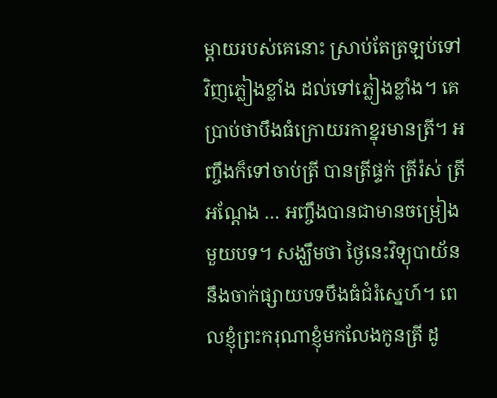ម្តាយរបស់គេនោះ ស្រាប់តែត្រឡប់ទៅវិញភ្លៀងខ្លាំង ដល់ទៅភ្លៀងខ្លាំង។ គេប្រាប់ថាបឹងធំក្រោយរកាខ្នុរមានត្រី។ អញ្ចឹងក៏ទៅចាប់ត្រី បានត្រីផ្ទក់ ត្រីរ៉ស់ ត្រីអណ្តែង … អញ្ចឹងបានជាមានចម្រៀងមួយបទ។ សង្ឃឹមថា ថ្ងៃនេះវិទ្យុបាយ័ននឹងចាក់ផ្សាយបទបឹងធំជំរំស្នេហ៍។ ពេលខ្ញុំព្រះករុណាខ្ញុំមកលែងកូនត្រី ដូ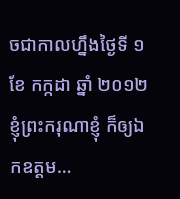ចជាកាលហ្នឹងថ្ងៃទី ១ ខែ កក្កដា ឆ្នាំ ២០១២ ខ្ញុំព្រះករុណាខ្ញុំ ក៏ឲ្យឯកឧត្តម…